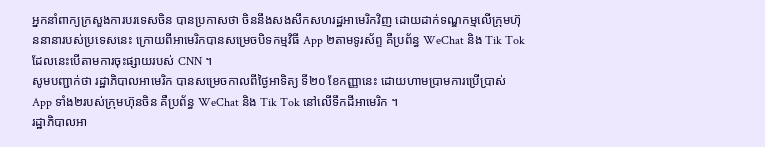អ្នកនាំពាក្យក្រសួងការបរទេសចិន បានប្រកាសថា ចិននឹងសងសឹកសហរដ្ឋអាមេរិកវិញ ដោយដាក់ទណ្ឌកម្មលើក្រុមហ៊ុននានារបស់ប្រទេសនេះ ក្រោយពីអាមេរិកបានសម្រេចបិទកម្មវិធី App ២តាមទូរស័ព្ទ គឺប្រព័ន្ធ WeChat និង Tik Tok ដែលនេះបើតាមការចុះផ្សាយរបស់ CNN ។
សូមបញ្ជាក់ថា រដ្ឋាភិបាលអាមេរិក បានសម្រេចកាលពីថ្ងៃអាទិត្យ ទី២០ ខែកញ្ញានេះ ដោយហាមប្រាមការប្រើប្រាស់ App ទាំង២របស់ក្រុមហ៊ុនចិន គឺប្រព័ន្ធ WeChat និង Tik Tok នៅលើទឹកដីអាមេរិក ។
រដ្ឋាភិបាលអា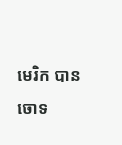មេរិក បានចោទ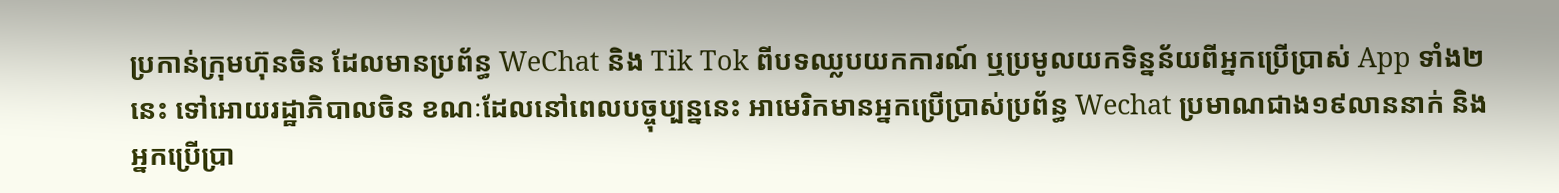ប្រកាន់ក្រុមហ៊ុនចិន ដែលមានប្រព័ន្ធ WeChat និង Tik Tok ពីបទឈ្លបយកការណ៍ ឬប្រមូលយកទិន្នន័យពីអ្នកប្រើប្រាស់ App ទាំង២នេះ ទៅអោយរដ្ឋាភិបាលចិន ខណៈដែលនៅពេលបច្ចុប្បន្ននេះ អាមេរិកមានអ្នកប្រើប្រាស់ប្រព័ន្ធ Wechat ប្រមាណជាង១៩លាននាក់ និងអ្នកប្រើប្រា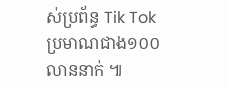ស់ប្រព័ន្ធ Tik Tok ប្រមាណជាង១០០លាននាក់ ៕